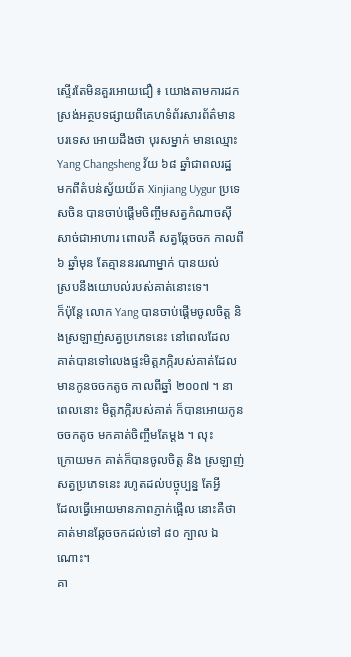ស្ទើរតែមិនគួរអោយជឿ ៖ យោងតាមការដកស្រង់អត្ថបទផ្សាយពីគេហទំព័រសារព័ត៌មាន
បរទេស អោយដឹងថា បុរសម្នាក់ មានឈ្មោះ Yang Changsheng វ័យ ៦៨ ឆ្នាំជាពលរដ្ឋ
មកពីតំបន់ស្វ័យយ័ត Xinjiang Uygur ប្រទេសចិន បានចាប់ផ្តើមចិញ្ចឹមសត្វកំណាចស៊ី
សាច់ជាអាហារ ពោលគឺ សត្វឆ្កែចចក កាលពី ៦ ឆ្នាំមុន តែគ្មាននរណាម្នាក់ បានយល់
ស្របនឹងយោបល់របស់គាត់នោះទេ។
ក៏ប៉ុន្តែ លោក Yang បានចាប់ផ្តើមចូលចិត្ត និងស្រឡាញ់សត្វប្រភេទនេះ នៅពេលដែល
គាត់បានទៅលេងផ្ទះមិត្តភក្កិរបស់គាត់ដែលមានកូនចចកតូច កាលពីឆ្នាំ ២០០៧ ។ នា
ពេលនោះ មិត្តភក្កិរបស់គាត់ ក៏បានអោយកូនចចកតូច មកគាត់ចិញ្ចឹមតែម្តង ។ លុះ
ក្រោយមក គាត់ក៏បានចូលចិត្ត និង ស្រឡាញ់សត្វប្រភេទនេះ រហូតដល់បច្ចុប្បន្ន តែអ្វី
ដែលធ្វើអោយមានភាពភ្ញាក់ផ្អើល នោះគឺថា គាត់មានឆ្កែចចកដល់ទៅ ៨០ ក្បាល ឯ
ណោះ។
គា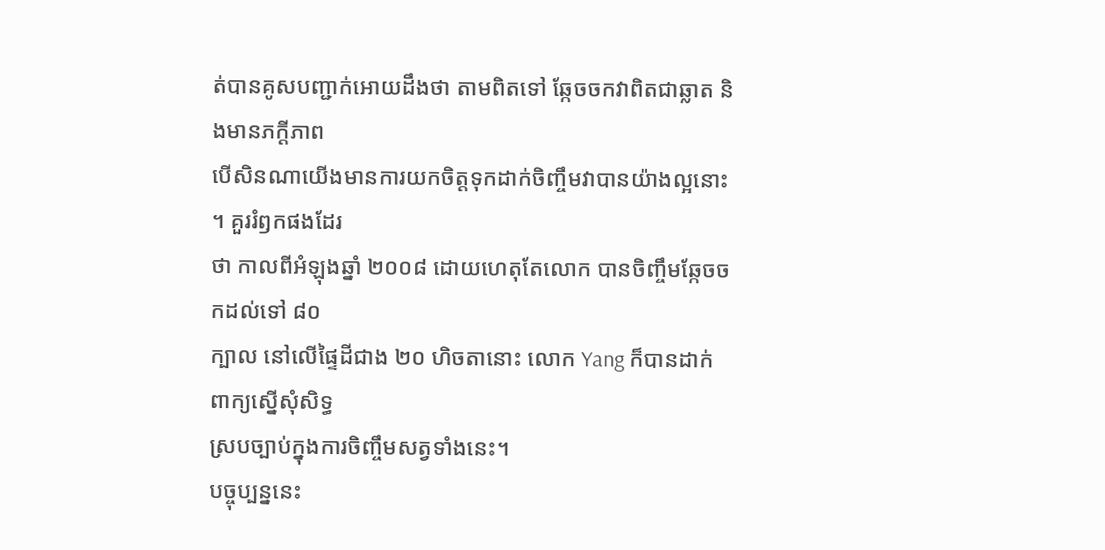ត់បានគូសបញ្ជាក់អោយដឹងថា តាមពិតទៅ ឆ្កែចចកវាពិតជាឆ្លាត និងមានភក្តីភាព
បើសិនណាយើងមានការយកចិត្តទុកដាក់ចិញ្ចឹមវាបានយ៉ាងល្អនោះ ។ គួររំឭកផងដែរ
ថា កាលពីអំឡុងឆ្នាំ ២០០៨ ដោយហេតុតែលោក បានចិញ្ចឹមឆ្កែចចកដល់ទៅ ៨០
ក្បាល នៅលើផ្ទៃដីជាង ២០ ហិចតានោះ លោក Yang ក៏បានដាក់ពាក្យស្នើសុំសិទ្ធ
ស្របច្បាប់ក្នុងការចិញ្ចឹមសត្វទាំងនេះ។
បច្ចុប្បន្ននេះ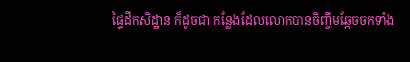ផ្ទៃដីកសិដ្ឋាន ក៏ដូចជា កន្លែងដែលលោកបានចិញ្ចឹមឆ្កែចចកទាំង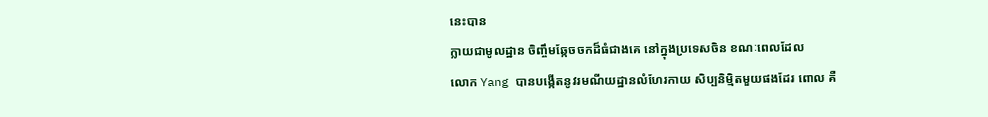នេះបាន
ក្លាយជាមូលដ្ឋាន ចិញ្ចឹមឆ្កែចចកដ៏ធំជាងគេ នៅក្នុងប្រទេសចិន ខណៈពេលដែល
លោក Yang បានបង្កើតនូវរមណីយដ្ឋានលំហែរកាយ សិប្បនិម្មិតមួយផងដែរ ពោល គឺ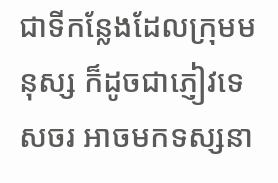ជាទីកន្លែងដែលក្រុមមនុស្ស ក៏ដូចជាភ្ញៀវទេសចរ អាចមកទស្សនា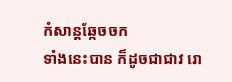កំសាន្តឆ្កែចចក
ទាំងនេះបាន ក៏ដូចជាជាវ រោ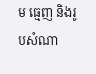ម ធ្មេញ និងរូបសំណា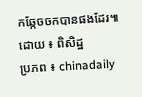កឆ្កែចចកបានផងដែរ៕
ដោយ ៖ ពិសិដ្ឋ
ប្រភព ៖ chinadaily